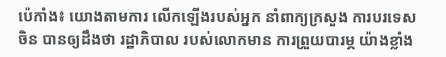ប៉េកាំង៖ យោងតាមការ លើកឡើងរបស់អ្នក នាំពាក្យក្រសួង ការបរទេសចិន បានឲ្យដឹងថា រដ្ឋាភិបាល របស់លោកមាន ការព្រួយបារម្ភ យ៉ាងខ្លាំង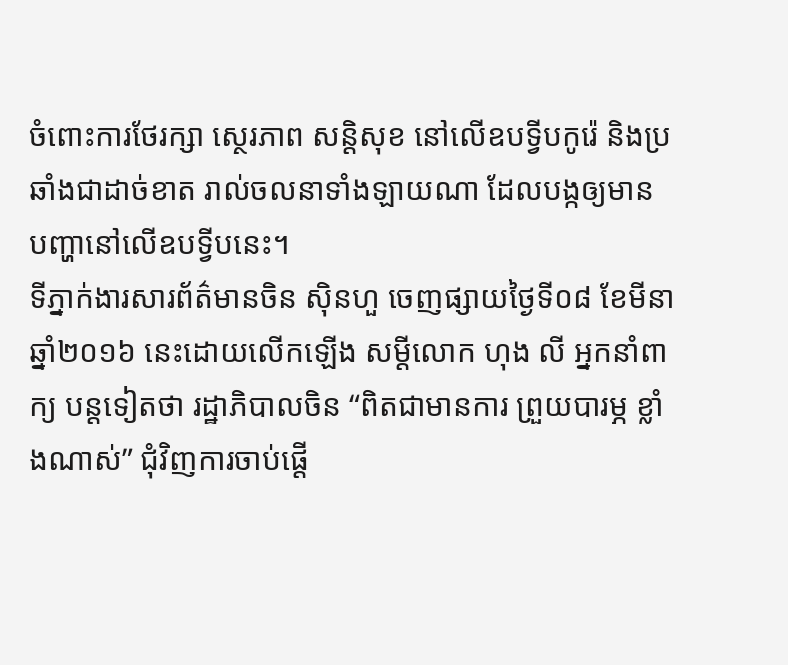ចំពោះការថែរក្សា ស្ថេរភាព សន្ដិសុខ នៅលើឧបទ្វីបកូរ៉េ និងប្រឆាំងជាដាច់ខាត រាល់ចលនាទាំងឡាយណា ដែលបង្កឲ្យមាន បញ្ហានៅលើឧបទ្វីបនេះ។
ទីភ្នាក់ងារសារព័ត៌មានចិន ស៊ិនហួ ចេញផ្សាយថ្ងៃទី០៨ ខែមីនា ឆ្នាំ២០១៦ នេះដោយលើកឡើង សម្ដីលោក ហុង លី អ្នកនាំពាក្យ បន្ដទៀតថា រដ្ឋាភិបាលចិន “ពិតជាមានការ ព្រួយបារម្ភ ខ្លាំងណាស់” ជុំវិញការចាប់ផ្តើ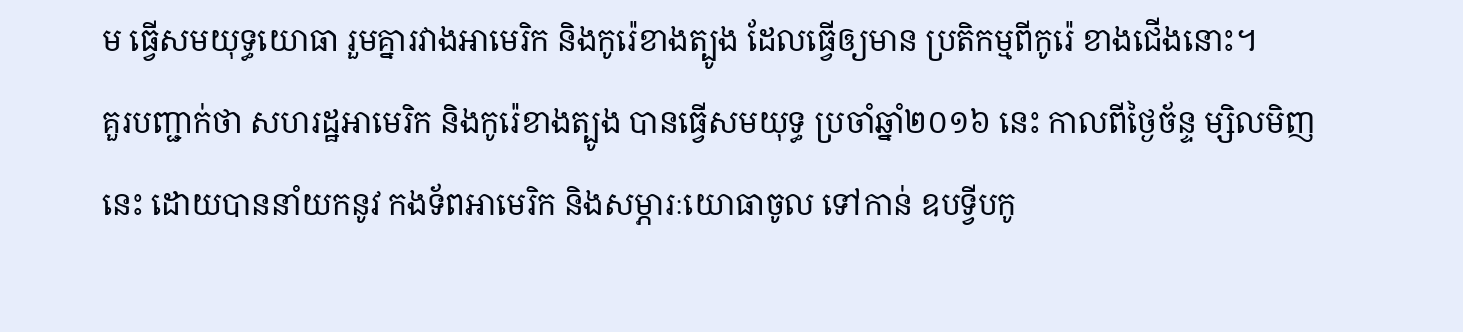ម ធ្វើសមយុទ្ធយោធា រួមគ្នារវាងអាមេរិក និងកូរ៉េខាងត្បូង ដែលធ្វើឲ្យមាន ប្រតិកម្មពីកូរ៉េ ខាងជើងនោះ។
គួរបញ្ជាក់ថា សហរដ្ឋអាមេរិក និងកូរ៉េខាងត្បូង បានធ្វើសមយុទ្ធ ប្រចាំឆ្នាំ២០១៦ នេះ កាលពីថ្ងៃច័ន្ទ ម្សិលមិញនេះ ដោយបាននាំយកនូវ កងទ័ពអាមេរិក និងសម្ភារៈយោធាចូល ទៅកាន់ ឧបទ្វីបកូ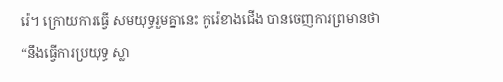រ៉េ។ ក្រោយការធ្វើ សមយុទ្ធរួមគ្នានេះ កូរ៉េខាងជើង បានចេញការព្រមានថា “នឹងធ្វើការប្រយុទ្ធ ស្លា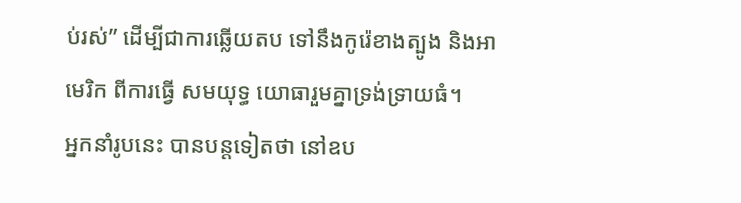ប់រស់” ដើម្បីជាការឆ្លើយតប ទៅនឹងកូរ៉េខាងត្បូង និងអាមេរិក ពីការធ្វើ សមយុទ្ធ យោធារួមគ្នាទ្រង់ទ្រាយធំ។
អ្នកនាំរូបនេះ បានបន្ដទៀតថា នៅឧប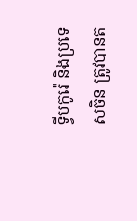ទ្វីបកូរ៉េ និងប្រទេសចិន ត្រូវបានត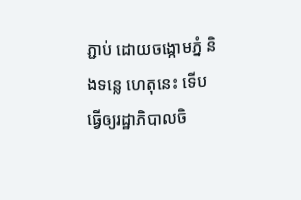ភ្ជាប់ ដោយចង្កោមភ្នំ និងទន្លេ ហេតុនេះ ទើបធ្វើឲ្យរដ្ឋាភិបាលចិ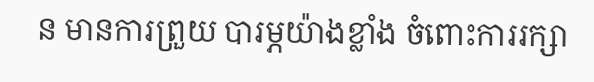ន មានការព្រួយ បារម្ភយ៉ាងខ្លាំង ចំពោះការរក្សា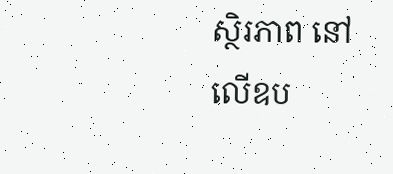ស្ថិរភាព នៅលើឧប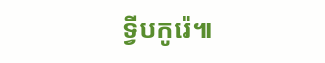ទ្វីបកូរ៉េ៕